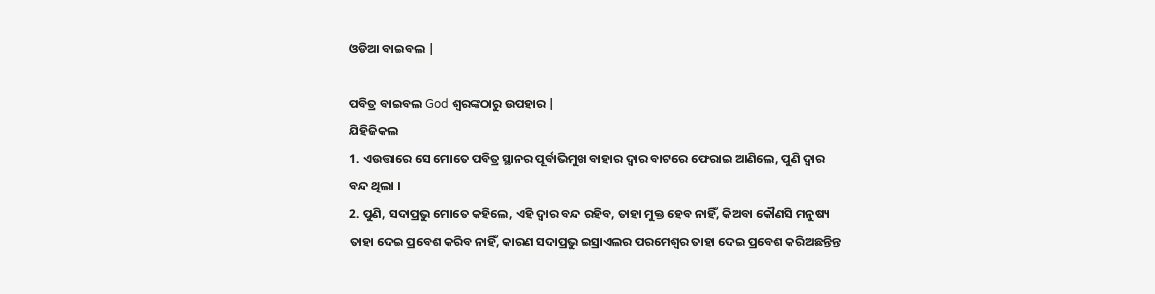ଓଡିଆ ବାଇବଲ |

ପବିତ୍ର ବାଇବଲ God ଶ୍ବରଙ୍କଠାରୁ ଉପହାର |
ଯିହିଜିକଲ
1. ଏଉତ୍ତାରେ ସେ ମୋତେ ପବିତ୍ର ସ୍ଥାନର ପୂର୍ବାଭିମୁଖ ବାହାର ଦ୍ଵାର ବାଟରେ ଫେରାଇ ଆଣିଲେ, ପୁଣି ଦ୍ଵାର ବନ୍ଦ ଥିଲା ।
2. ପୁଣି, ସଦାପ୍ରଭୁ ମୋତେ କହିଲେ, ଏହି ଦ୍ଵାର ବନ୍ଦ ରହିବ, ତାହା ମୁକ୍ତ ହେବ ନାହିଁ, କିଅବା କୌଣସି ମନୁଷ୍ୟ ତାହା ଦେଇ ପ୍ରବେଶ କରିବ ନାହିଁ, କାରଣ ସଦାପ୍ରଭୁ ଇସ୍ରାଏଲର ପରମେଶ୍ଵର ତାହା ଦେଇ ପ୍ରବେଶ କରିଅଛନ୍ତିନ୍ତ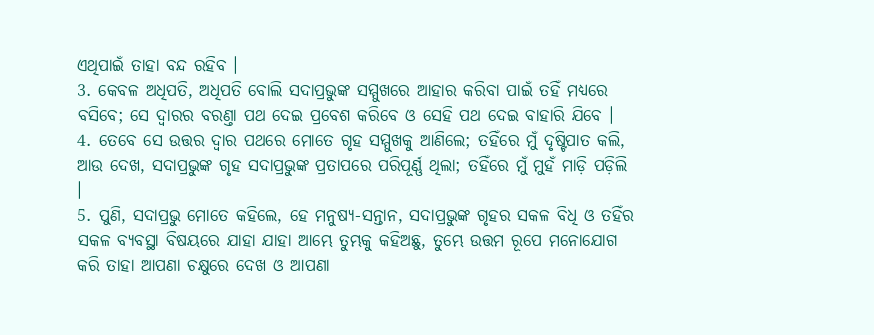ଏଥିପାଇଁ ତାହା ବନ୍ଦ ରହିବ ।
3. କେବଳ ଅଧିପତି, ଅଧିପତି ବୋଲି ସଦାପ୍ରଭୁଙ୍କ ସମ୍ମୁଖରେ ଆହାର କରିବା ପାଇଁ ତହିଁ ମଧ୍ୟରେ ବସିବେ; ସେ ଦ୍ଵାରର ବରଣ୍ତା ପଥ ଦେଇ ପ୍ରବେଶ କରିବେ ଓ ସେହି ପଥ ଦେଇ ବାହାରି ଯିବେ ।
4. ତେବେ ସେ ଉତ୍ତର ଦ୍ଵାର ପଥରେ ମୋତେ ଗୃହ ସମ୍ମୁଖକୁ ଆଣିଲେ; ତହିଁରେ ମୁଁ ଦୃଷ୍ଟିପାତ କଲି, ଆଉ ଦେଖ, ସଦାପ୍ରଭୁଙ୍କ ଗୃହ ସଦାପ୍ରଭୁଙ୍କ ପ୍ରତାପରେ ପରିପୂର୍ଣ୍ଣ ଥିଲା; ତହିଁରେ ମୁଁ ମୁହଁ ମାଡ଼ି ପଡ଼ିଲି ।
5. ପୁଣି, ସଦାପ୍ରଭୁ ମୋତେ କହିଲେ, ହେ ମନୁଷ୍ୟ-ସନ୍ତାନ, ସଦାପ୍ରଭୁଙ୍କ ଗୃହର ସକଳ ବିଧି ଓ ତହିଁର ସକଳ ବ୍ୟବସ୍ଥା ବିଷୟରେ ଯାହା ଯାହା ଆମ୍ଭେ ତୁମ୍ଭକୁ କହିଅଛୁ, ତୁମ୍ଭେ ଉତ୍ତମ ରୂପେ ମନୋଯୋଗ କରି ତାହା ଆପଣା ଚକ୍ଷୁରେ ଦେଖ ଓ ଆପଣା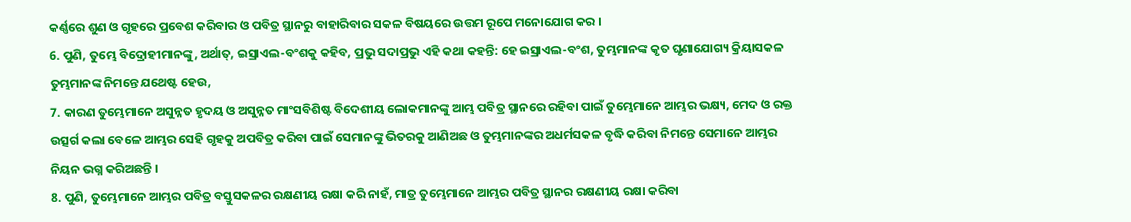କର୍ଣ୍ଣରେ ଶୁଣ ଓ ଗୃହରେ ପ୍ରବେଶ କରିବାର ଓ ପବିତ୍ର ସ୍ଥାନରୁ ବାହାରିବାର ସକଳ ବିଷୟରେ ଉତ୍ତମ ରୂପେ ମନୋଯୋଗ କର ।
6. ପୁଣି, ତୁମ୍ଭେ ବିଦ୍ରୋହୀମାନଙ୍କୁ, ଅର୍ଥାତ୍, ଇସ୍ରାଏଲ-ବଂଶକୁ କହିବ, ପ୍ରଭୁ ସଦାପ୍ରଭୁ ଏହି କଥା କହନ୍ତି: ହେ ଇସ୍ରାଏଲ-ବଂଶ, ତୁମ୍ଭମାନଙ୍କ କୃତ ଘୃଣାଯୋଗ୍ୟ କ୍ରିୟାସକଳ ତୁମ୍ଭମାନଙ୍କ ନିମନ୍ତେ ଯଥେଷ୍ଟ ହେଉ,
7. କାରଣ ତୁମ୍ଭେମାନେ ଅସୁନ୍ନତ ହୃଦୟ ଓ ଅସୁନ୍ନତ ମାଂସବିଶିଷ୍ଟ ବିଦେଶୀୟ ଲୋକମାନଙ୍କୁ ଆମ୍ଭ ପବିତ୍ର ସ୍ଥାନରେ ରହିବା ପାଇଁ ତୁମ୍ଭେମାନେ ଆମ୍ଭର ଭକ୍ଷ୍ୟ, ମେଦ ଓ ରକ୍ତ ଉତ୍ସର୍ଗ କଲା ବେଳେ ଆମ୍ଭର ସେହି ଗୃହକୁ ଅପବିତ୍ର କରିବା ପାଇଁ ସେମାନଙ୍କୁ ଭିତରକୁ ଆଣିଅଛ ଓ ତୁମ୍ଭମାନଙ୍କର ଅଧର୍ମସକଳ ବୃଦ୍ଧି କରିବା ନିମନ୍ତେ ସେମାନେ ଆମ୍ଭର ନିୟନ ଭଗ୍ନ କରିଅଛନ୍ତି ।
8. ପୁଣି, ତୁମ୍ଭେମାନେ ଆମ୍ଭର ପବିତ୍ର ବସ୍ତୁସକଳର ରକ୍ଷଣୀୟ ରକ୍ଷା କରି ନାହଁ, ମାତ୍ର ତୁମ୍ଭେମାନେ ଆମ୍ଭର ପବିତ୍ର ସ୍ଥାନର ରକ୍ଷଣୀୟ ରକ୍ଷା କରିବା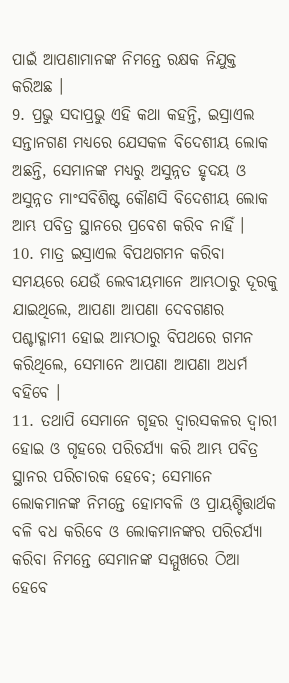ପାଇଁ ଆପଣାମାନଙ୍କ ନିମନ୍ତେ ରକ୍ଷକ ନିଯୁକ୍ତ କରିଅଛ ।
9. ପ୍ରଭୁ ସଦାପ୍ରଭୁ ଏହି କଥା କହନ୍ତି, ଇସ୍ରାଏଲ ସନ୍ତାନଗଣ ମଧ୍ୟରେ ଯେସକଳ ବିଦେଶୀୟ ଲୋକ ଅଛନ୍ତି, ସେମାନଙ୍କ ମଧ୍ୟରୁ ଅସୁନ୍ନତ ହୃଦୟ ଓ ଅସୁନ୍ନତ ମାଂସବିଶିଷ୍ଟ କୌଣସି ବିଦେଶୀୟ ଲୋକ ଆମ୍ଭ ପବିତ୍ର ସ୍ଥାନରେ ପ୍ରବେଶ କରିବ ନାହିଁ ।
10. ମାତ୍ର ଇସ୍ରାଏଲ ବିପଥଗମନ କରିବା ସମୟରେ ଯେଉଁ ଲେବୀୟମାନେ ଆମ୍ଭଠାରୁ ଦୂରକୁ ଯାଇଥିଲେ, ଆପଣା ଆପଣା ଦେବଗଣର ପଶ୍ଚାଦ୍ଗାମୀ ହୋଇ ଆମ୍ଭଠାରୁ ବିପଥରେ ଗମନ କରିଥିଲେ, ସେମାନେ ଆପଣା ଆପଣା ଅଧର୍ମ ବହିବେ ।
11. ତଥାପି ସେମାନେ ଗୃହର ଦ୍ଵାରସକଳର ଦ୍ଵାରୀ ହୋଇ ଓ ଗୃହରେ ପରିଚର୍ଯ୍ୟା କରି ଆମ୍ଭ ପବିତ୍ର ସ୍ଥାନର ପରିଚାରକ ହେବେ; ସେମାନେ ଲୋକମାନଙ୍କ ନିମନ୍ତେ ହୋମବଳି ଓ ପ୍ରାୟଶ୍ଚିତ୍ତାର୍ଥକ ବଳି ବଧ କରିବେ ଓ ଲୋକମାନଙ୍କର ପରିଚର୍ଯ୍ୟା କରିବା ନିମନ୍ତେ ସେମାନଙ୍କ ସମ୍ମୁଖରେ ଠିଆ ହେବେ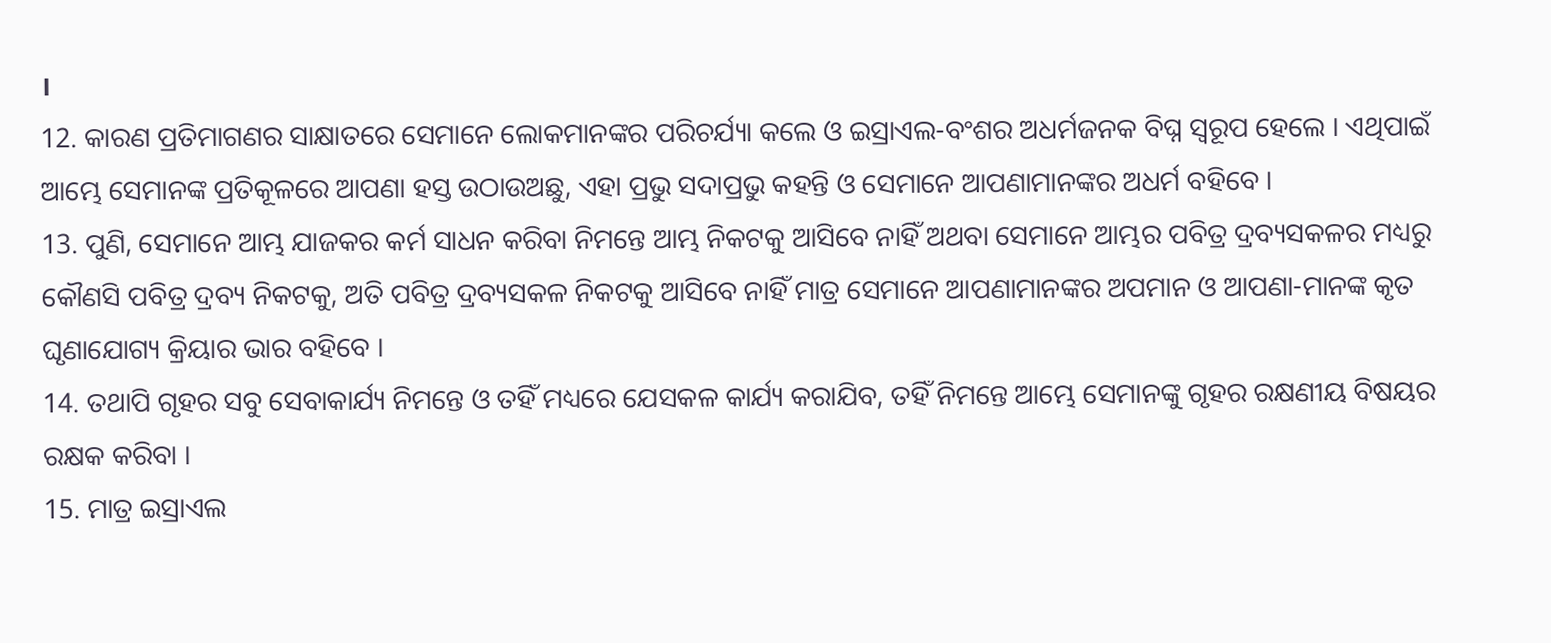।
12. କାରଣ ପ୍ରତିମାଗଣର ସାକ୍ଷାତରେ ସେମାନେ ଲୋକମାନଙ୍କର ପରିଚର୍ଯ୍ୟା କଲେ ଓ ଇସ୍ରାଏଲ-ବଂଶର ଅଧର୍ମଜନକ ବିଘ୍ନ ସ୍ଵରୂପ ହେଲେ । ଏଥିପାଇଁ ଆମ୍ଭେ ସେମାନଙ୍କ ପ୍ରତିକୂଳରେ ଆପଣା ହସ୍ତ ଉଠାଉଅଛୁ, ଏହା ପ୍ରଭୁ ସଦାପ୍ରଭୁ କହନ୍ତି ଓ ସେମାନେ ଆପଣାମାନଙ୍କର ଅଧର୍ମ ବହିବେ ।
13. ପୁଣି, ସେମାନେ ଆମ୍ଭ ଯାଜକର କର୍ମ ସାଧନ କରିବା ନିମନ୍ତେ ଆମ୍ଭ ନିକଟକୁ ଆସିବେ ନାହିଁ ଅଥବା ସେମାନେ ଆମ୍ଭର ପବିତ୍ର ଦ୍ରବ୍ୟସକଳର ମଧ୍ୟରୁ କୌଣସି ପବିତ୍ର ଦ୍ରବ୍ୟ ନିକଟକୁ, ଅତି ପବିତ୍ର ଦ୍ରବ୍ୟସକଳ ନିକଟକୁ ଆସିବେ ନାହିଁ ମାତ୍ର ସେମାନେ ଆପଣାମାନଙ୍କର ଅପମାନ ଓ ଆପଣା-ମାନଙ୍କ କୃତ ଘୃଣାଯୋଗ୍ୟ କ୍ରିୟାର ଭାର ବହିବେ ।
14. ତଥାପି ଗୃହର ସବୁ ସେବାକାର୍ଯ୍ୟ ନିମନ୍ତେ ଓ ତହିଁ ମଧ୍ୟରେ ଯେସକଳ କାର୍ଯ୍ୟ କରାଯିବ, ତହିଁ ନିମନ୍ତେ ଆମ୍ଭେ ସେମାନଙ୍କୁ ଗୃହର ରକ୍ଷଣୀୟ ବିଷୟର ରକ୍ଷକ କରିବା ।
15. ମାତ୍ର ଇସ୍ରାଏଲ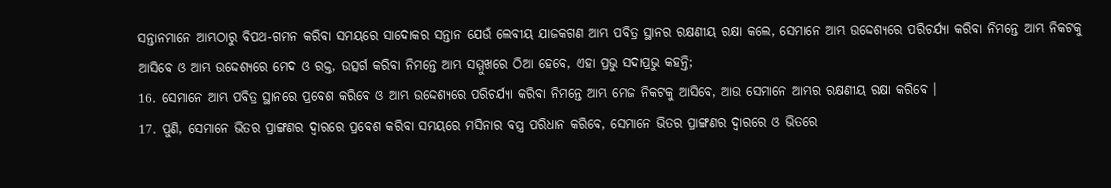ସନ୍ତାନମାନେ ଆମ୍ଭଠାରୁ ବିପଥ-ଗମନ କରିବା ସମୟରେ ସାଦୋକର ସନ୍ତାନ ଯେଉଁ ଲେବୀୟ ଯାଜକଗଣ ଆମ୍ଭ ପବିତ୍ର ସ୍ଥାନର ରକ୍ଷଣୀୟ ରକ୍ଷା କଲେ, ସେମାନେ ଆମ୍ଭ ଉଦ୍ଦେଶ୍ୟରେ ପରିଚର୍ଯ୍ୟା କରିବା ନିମନ୍ତେ ଆମ୍ଭ ନିକଟକୁ ଆସିବେ ଓ ଆମ୍ଭ ଉଦ୍ଦେଶ୍ୟରେ ମେଦ ଓ ରକ୍ତ, ଉତ୍ସର୍ଗ କରିବା ନିମନ୍ତେ ଆମ୍ଭ ସମ୍ମୁଖରେ ଠିଆ ହେବେ, ଏହା ପ୍ରଭୁ ସଦାପ୍ରଭୁ କହନ୍ତି;
16. ସେମାନେ ଆମ୍ଭ ପବିତ୍ର ସ୍ଥାନରେ ପ୍ରବେଶ କରିବେ ଓ ଆମ୍ଭ ଉଦ୍ଦେଶ୍ୟରେ ପରିଚର୍ଯ୍ୟା କରିବା ନିମନ୍ତେ ଆମ୍ଭ ମେଜ ନିକଟକୁ ଆସିବେ, ଆଉ ସେମାନେ ଆମ୍ଭର ରକ୍ଷଣୀୟ ରକ୍ଷା କରିବେ ।
17. ପୁଣି, ସେମାନେ ଭିତର ପ୍ରାଙ୍ଗଣର ଦ୍ଵାରରେ ପ୍ରବେଶ କରିବା ସମୟରେ ମସିନାର ବସ୍ତ୍ର ପରିଧାନ କରିବେ, ସେମାନେ ଭିତର ପ୍ରାଙ୍ଗଣର ଦ୍ଵାରରେ ଓ ଭିତରେ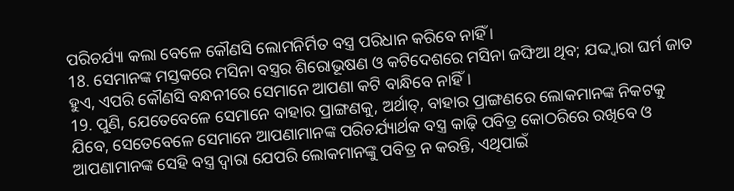ପରିଚର୍ଯ୍ୟା କଲା ବେଳେ କୌଣସି ଲୋମନିର୍ମିତ ବସ୍ତ୍ର ପରିଧାନ କରିବେ ନାହିଁ ।
18. ସେମାନଙ୍କ ମସ୍ତକରେ ମସିନା ବସ୍ତ୍ରର ଶିରୋଭୂଷଣ ଓ କଟିଦେଶରେ ମସିନା ଜଙ୍ଘିଆ ଥିବ; ଯଦ୍ଦ୍ଵାରା ଘର୍ମ ଜାତ ହୁଏ, ଏପରି କୌଣସି ବନ୍ଧନୀରେ ସେମାନେ ଆପଣା କଟି ବାନ୍ଧିବେ ନାହିଁ।
19. ପୁଣି, ଯେତେବେଳେ ସେମାନେ ବାହାର ପ୍ରାଙ୍ଗଣକୁ, ଅର୍ଥାତ୍, ବାହାର ପ୍ରାଙ୍ଗଣରେ ଲୋକମାନଙ୍କ ନିକଟକୁ ଯିବେ, ସେତେବେଳେ ସେମାନେ ଆପଣାମାନଙ୍କ ପରିଚର୍ଯ୍ୟାର୍ଥକ ବସ୍ତ୍ର କାଢ଼ି ପବିତ୍ର କୋଠରିରେ ରଖିବେ ଓ ଆପଣାମାନଙ୍କ ସେହି ବସ୍ତ୍ର ଦ୍ଵାରା ଯେପରି ଲୋକମାନଙ୍କୁ ପବିତ୍ର ନ କରନ୍ତି, ଏଥିପାଇଁ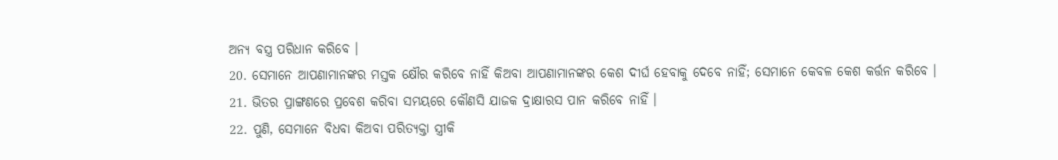ଅନ୍ୟ ବସ୍ତ୍ର ପରିଧାନ କରିବେ ।
20. ସେମାନେ ଆପଣାମାନଙ୍କର ମସ୍ତକ କ୍ଷୌର କରିବେ ନାହିଁ କିଅବା ଆପଣାମାନଙ୍କର କେଶ ଦୀର୍ଘ ହେବାକୁ ଦେବେ ନାହିଁ; ସେମାନେ କେବଳ କେଶ କର୍ତ୍ତନ କରିବେ ।
21. ଭିତର ପ୍ରାଙ୍ଗଣରେ ପ୍ରବେଶ କରିବା ସମୟରେ କୌଣସି ଯାଜକ ଦ୍ରାକ୍ଷାରସ ପାନ କରିବେ ନାହିଁ ।
22. ପୁଣି, ସେମାନେ ବିଧବା କିଅବା ପରିତ୍ୟକ୍ତା ସ୍ତ୍ରୀକି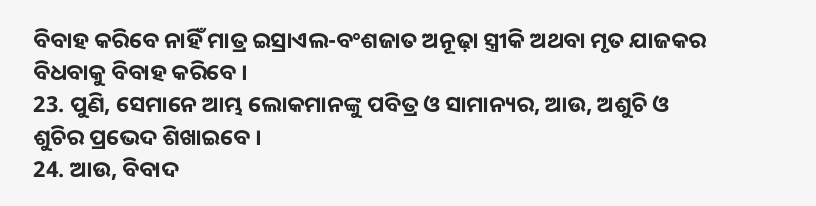ବିବାହ କରିବେ ନାହିଁ ମାତ୍ର ଇସ୍ରାଏଲ-ବଂଶଜାତ ଅନୂଢ଼ା ସ୍ତ୍ରୀକି ଅଥବା ମୃତ ଯାଜକର ବିଧବାକୁ ବିବାହ କରିବେ ।
23. ପୁଣି, ସେମାନେ ଆମ୍ଭ ଲୋକମାନଙ୍କୁ ପବିତ୍ର ଓ ସାମାନ୍ୟର, ଆଉ, ଅଶୁଚି ଓ ଶୁଚିର ପ୍ରଭେଦ ଶିଖାଇବେ ।
24. ଆଉ, ବିବାଦ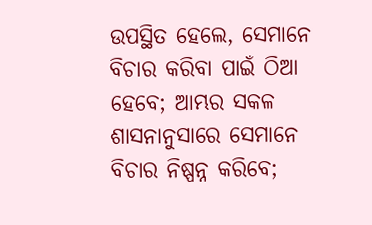ଉପସ୍ଥିତ ହେଲେ, ସେମାନେ ବିଚାର କରିବା ପାଇଁ ଠିଆ ହେବେ; ଆମ୍ଭର ସକଳ ଶାସନାନୁସାରେ ସେମାନେ ବିଚାର ନିଷ୍ପନ୍ନ କରିବେ;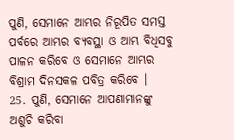ପୁଣି, ସେମାନେ ଆମ୍ଭର ନିରୂପିତ ସମସ୍ତ ପର୍ବରେ ଆମ୍ଭର ବ୍ୟବସ୍ଥା ଓ ଆମ୍ଭ ବିଧିସବୁ ପାଳନ କରିବେ ଓ ସେମାନେ ଆମ୍ଭର ବିଶ୍ରାମ ଦିନସକଳ ପବିତ୍ର କରିବେ ।
25. ପୁଣି, ସେମାନେ ଆପଣାମାନଙ୍କୁ ଅଶୁଚି କରିବା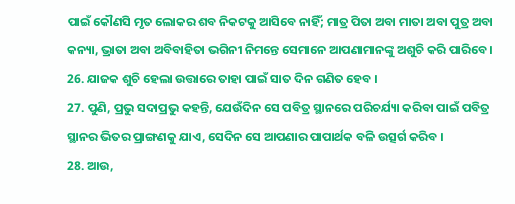ପାଇଁ କୌଣସି ମୃତ ଲୋକର ଶବ ନିକଟକୁ ଆସିବେ ନାହିଁ; ମାତ୍ର ପିତା ଅବା ମାତା ଅବା ପୁତ୍ର ଅବା କନ୍ୟା, ଭ୍ରାତା ଅବା ଅବିବାହିତା ଭଗିନୀ ନିମନ୍ତେ ସେମାନେ ଆପଣାମାନଙ୍କୁ ଅଶୁଚି କରି ପାରିବେ ।
26. ଯାଜକ ଶୁଚି ହେଲା ଉତ୍ତାରେ ତାହା ପାଇଁ ସାତ ଦିନ ଗଣିତ ହେବ ।
27. ପୁଣି, ପ୍ରଭୁ ସଦାପ୍ରଭୁ କହନ୍ତି, ଯେଉଁଦିନ ସେ ପବିତ୍ର ସ୍ଥାନରେ ପରିଚର୍ଯ୍ୟା କରିବା ପାଇଁ ପବିତ୍ର ସ୍ଥାନର ଭିତର ପ୍ରାଙ୍ଗଣକୁ ଯାଏ, ସେଦିନ ସେ ଆପଣାର ପାପାର୍ଥକ ବଳି ଉତ୍ସର୍ଗ କରିବ ।
28. ଆଉ,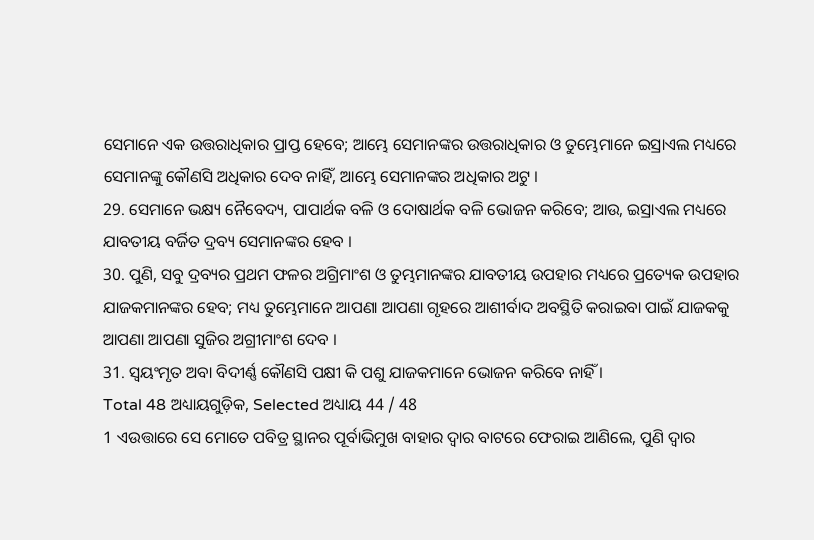ସେମାନେ ଏକ ଉତ୍ତରାଧିକାର ପ୍ରାପ୍ତ ହେବେ; ଆମ୍ଭେ ସେମାନଙ୍କର ଉତ୍ତରାଧିକାର ଓ ତୁମ୍ଭେମାନେ ଇସ୍ରାଏଲ ମଧ୍ୟରେ ସେମାନଙ୍କୁ କୌଣସି ଅଧିକାର ଦେବ ନାହିଁ, ଆମ୍ଭେ ସେମାନଙ୍କର ଅଧିକାର ଅଟୁ ।
29. ସେମାନେ ଭକ୍ଷ୍ୟ ନୈବେଦ୍ୟ, ପାପାର୍ଥକ ବଳି ଓ ଦୋଷାର୍ଥକ ବଳି ଭୋଜନ କରିବେ; ଆଉ, ଇସ୍ରାଏଲ ମଧ୍ୟରେ ଯାବତୀୟ ବର୍ଜିତ ଦ୍ରବ୍ୟ ସେମାନଙ୍କର ହେବ ।
30. ପୁଣି, ସବୁ ଦ୍ରବ୍ୟର ପ୍ରଥମ ଫଳର ଅଗ୍ରିମାଂଶ ଓ ତୁମ୍ଭମାନଙ୍କର ଯାବତୀୟ ଉପହାର ମଧ୍ୟରେ ପ୍ରତ୍ୟେକ ଉପହାର ଯାଜକମାନଙ୍କର ହେବ; ମଧ୍ୟ ତୁମ୍ଭେମାନେ ଆପଣା ଆପଣା ଗୃହରେ ଆଶୀର୍ବାଦ ଅବସ୍ଥିତି କରାଇବା ପାଇଁ ଯାଜକକୁ ଆପଣା ଆପଣା ସୁଜିର ଅଗ୍ରୀମାଂଶ ଦେବ ।
31. ସ୍ଵୟଂମୃତ ଅବା ବିଦୀର୍ଣ୍ଣ କୌଣସି ପକ୍ଷୀ କି ପଶୁ ଯାଜକମାନେ ଭୋଜନ କରିବେ ନାହିଁ ।
Total 48 ଅଧ୍ୟାୟଗୁଡ଼ିକ, Selected ଅଧ୍ୟାୟ 44 / 48
1 ଏଉତ୍ତାରେ ସେ ମୋତେ ପବିତ୍ର ସ୍ଥାନର ପୂର୍ବାଭିମୁଖ ବାହାର ଦ୍ଵାର ବାଟରେ ଫେରାଇ ଆଣିଲେ, ପୁଣି ଦ୍ଵାର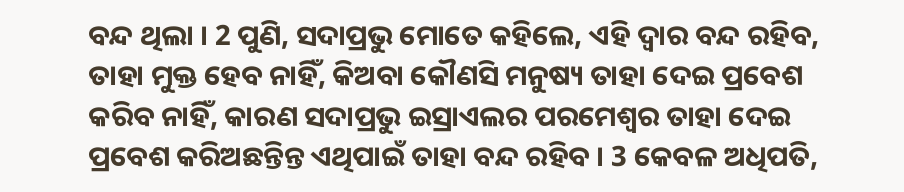ବନ୍ଦ ଥିଲା । 2 ପୁଣି, ସଦାପ୍ରଭୁ ମୋତେ କହିଲେ, ଏହି ଦ୍ଵାର ବନ୍ଦ ରହିବ, ତାହା ମୁକ୍ତ ହେବ ନାହିଁ, କିଅବା କୌଣସି ମନୁଷ୍ୟ ତାହା ଦେଇ ପ୍ରବେଶ କରିବ ନାହିଁ, କାରଣ ସଦାପ୍ରଭୁ ଇସ୍ରାଏଲର ପରମେଶ୍ଵର ତାହା ଦେଇ ପ୍ରବେଶ କରିଅଛନ୍ତିନ୍ତ ଏଥିପାଇଁ ତାହା ବନ୍ଦ ରହିବ । 3 କେବଳ ଅଧିପତି,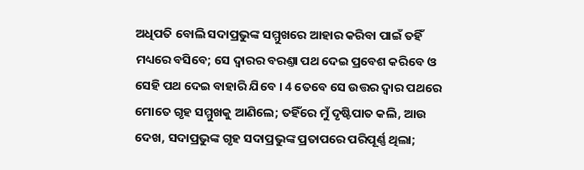ଅଧିପତି ବୋଲି ସଦାପ୍ରଭୁଙ୍କ ସମ୍ମୁଖରେ ଆହାର କରିବା ପାଇଁ ତହିଁ ମଧ୍ୟରେ ବସିବେ; ସେ ଦ୍ଵାରର ବରଣ୍ତା ପଥ ଦେଇ ପ୍ରବେଶ କରିବେ ଓ ସେହି ପଥ ଦେଇ ବାହାରି ଯିବେ । 4 ତେବେ ସେ ଉତ୍ତର ଦ୍ଵାର ପଥରେ ମୋତେ ଗୃହ ସମ୍ମୁଖକୁ ଆଣିଲେ; ତହିଁରେ ମୁଁ ଦୃଷ୍ଟିପାତ କଲି, ଆଉ ଦେଖ, ସଦାପ୍ରଭୁଙ୍କ ଗୃହ ସଦାପ୍ରଭୁଙ୍କ ପ୍ରତାପରେ ପରିପୂର୍ଣ୍ଣ ଥିଲା;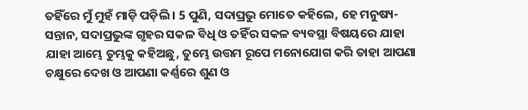ତହିଁରେ ମୁଁ ମୁହଁ ମାଡ଼ି ପଡ଼ିଲି । 5 ପୁଣି, ସଦାପ୍ରଭୁ ମୋତେ କହିଲେ, ହେ ମନୁଷ୍ୟ-ସନ୍ତାନ, ସଦାପ୍ରଭୁଙ୍କ ଗୃହର ସକଳ ବିଧି ଓ ତହିଁର ସକଳ ବ୍ୟବସ୍ଥା ବିଷୟରେ ଯାହା ଯାହା ଆମ୍ଭେ ତୁମ୍ଭକୁ କହିଅଛୁ, ତୁମ୍ଭେ ଉତ୍ତମ ରୂପେ ମନୋଯୋଗ କରି ତାହା ଆପଣା ଚକ୍ଷୁରେ ଦେଖ ଓ ଆପଣା କର୍ଣ୍ଣରେ ଶୁଣ ଓ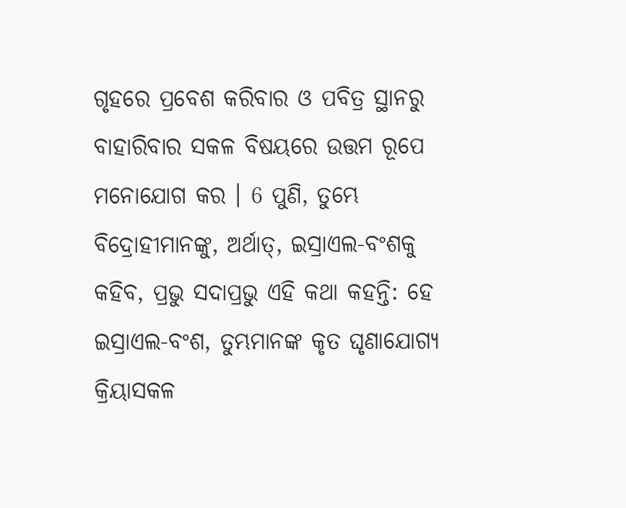ଗୃହରେ ପ୍ରବେଶ କରିବାର ଓ ପବିତ୍ର ସ୍ଥାନରୁ ବାହାରିବାର ସକଳ ବିଷୟରେ ଉତ୍ତମ ରୂପେ ମନୋଯୋଗ କର । 6 ପୁଣି, ତୁମ୍ଭେ ବିଦ୍ରୋହୀମାନଙ୍କୁ, ଅର୍ଥାତ୍, ଇସ୍ରାଏଲ-ବଂଶକୁ କହିବ, ପ୍ରଭୁ ସଦାପ୍ରଭୁ ଏହି କଥା କହନ୍ତି: ହେ ଇସ୍ରାଏଲ-ବଂଶ, ତୁମ୍ଭମାନଙ୍କ କୃତ ଘୃଣାଯୋଗ୍ୟ କ୍ରିୟାସକଳ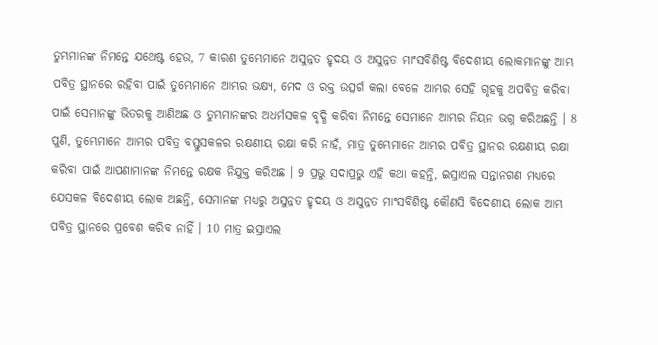ତୁମ୍ଭମାନଙ୍କ ନିମନ୍ତେ ଯଥେଷ୍ଟ ହେଉ, 7 କାରଣ ତୁମ୍ଭେମାନେ ଅସୁନ୍ନତ ହୃଦୟ ଓ ଅସୁନ୍ନତ ମାଂସବିଶିଷ୍ଟ ବିଦେଶୀୟ ଲୋକମାନଙ୍କୁ ଆମ୍ଭ ପବିତ୍ର ସ୍ଥାନରେ ରହିବା ପାଇଁ ତୁମ୍ଭେମାନେ ଆମ୍ଭର ଭକ୍ଷ୍ୟ, ମେଦ ଓ ରକ୍ତ ଉତ୍ସର୍ଗ କଲା ବେଳେ ଆମ୍ଭର ସେହି ଗୃହକୁ ଅପବିତ୍ର କରିବା ପାଇଁ ସେମାନଙ୍କୁ ଭିତରକୁ ଆଣିଅଛ ଓ ତୁମ୍ଭମାନଙ୍କର ଅଧର୍ମସକଳ ବୃଦ୍ଧି କରିବା ନିମନ୍ତେ ସେମାନେ ଆମ୍ଭର ନିୟନ ଭଗ୍ନ କରିଅଛନ୍ତି । 8 ପୁଣି, ତୁମ୍ଭେମାନେ ଆମ୍ଭର ପବିତ୍ର ବସ୍ତୁସକଳର ରକ୍ଷଣୀୟ ରକ୍ଷା କରି ନାହଁ, ମାତ୍ର ତୁମ୍ଭେମାନେ ଆମ୍ଭର ପବିତ୍ର ସ୍ଥାନର ରକ୍ଷଣୀୟ ରକ୍ଷା କରିବା ପାଇଁ ଆପଣାମାନଙ୍କ ନିମନ୍ତେ ରକ୍ଷକ ନିଯୁକ୍ତ କରିଅଛ । 9 ପ୍ରଭୁ ସଦାପ୍ରଭୁ ଏହି କଥା କହନ୍ତି, ଇସ୍ରାଏଲ ସନ୍ତାନଗଣ ମଧ୍ୟରେ ଯେସକଳ ବିଦେଶୀୟ ଲୋକ ଅଛନ୍ତି, ସେମାନଙ୍କ ମଧ୍ୟରୁ ଅସୁନ୍ନତ ହୃଦୟ ଓ ଅସୁନ୍ନତ ମାଂସବିଶିଷ୍ଟ କୌଣସି ବିଦେଶୀୟ ଲୋକ ଆମ୍ଭ ପବିତ୍ର ସ୍ଥାନରେ ପ୍ରବେଶ କରିବ ନାହିଁ । 10 ମାତ୍ର ଇସ୍ରାଏଲ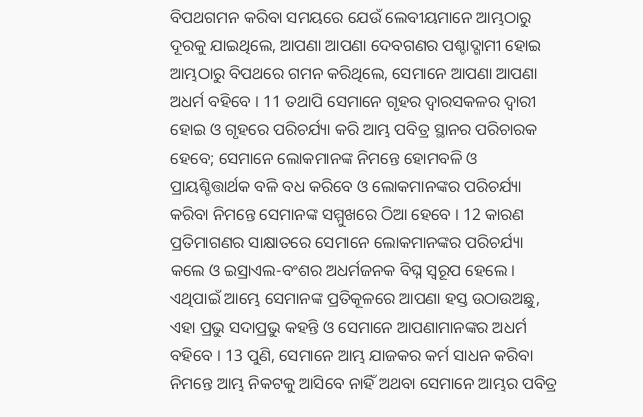ବିପଥଗମନ କରିବା ସମୟରେ ଯେଉଁ ଲେବୀୟମାନେ ଆମ୍ଭଠାରୁ ଦୂରକୁ ଯାଇଥିଲେ, ଆପଣା ଆପଣା ଦେବଗଣର ପଶ୍ଚାଦ୍ଗାମୀ ହୋଇ ଆମ୍ଭଠାରୁ ବିପଥରେ ଗମନ କରିଥିଲେ, ସେମାନେ ଆପଣା ଆପଣା ଅଧର୍ମ ବହିବେ । 11 ତଥାପି ସେମାନେ ଗୃହର ଦ୍ଵାରସକଳର ଦ୍ଵାରୀ ହୋଇ ଓ ଗୃହରେ ପରିଚର୍ଯ୍ୟା କରି ଆମ୍ଭ ପବିତ୍ର ସ୍ଥାନର ପରିଚାରକ ହେବେ; ସେମାନେ ଲୋକମାନଙ୍କ ନିମନ୍ତେ ହୋମବଳି ଓ ପ୍ରାୟଶ୍ଚିତ୍ତାର୍ଥକ ବଳି ବଧ କରିବେ ଓ ଲୋକମାନଙ୍କର ପରିଚର୍ଯ୍ୟା କରିବା ନିମନ୍ତେ ସେମାନଙ୍କ ସମ୍ମୁଖରେ ଠିଆ ହେବେ । 12 କାରଣ ପ୍ରତିମାଗଣର ସାକ୍ଷାତରେ ସେମାନେ ଲୋକମାନଙ୍କର ପରିଚର୍ଯ୍ୟା କଲେ ଓ ଇସ୍ରାଏଲ-ବଂଶର ଅଧର୍ମଜନକ ବିଘ୍ନ ସ୍ଵରୂପ ହେଲେ । ଏଥିପାଇଁ ଆମ୍ଭେ ସେମାନଙ୍କ ପ୍ରତିକୂଳରେ ଆପଣା ହସ୍ତ ଉଠାଉଅଛୁ, ଏହା ପ୍ରଭୁ ସଦାପ୍ରଭୁ କହନ୍ତି ଓ ସେମାନେ ଆପଣାମାନଙ୍କର ଅଧର୍ମ ବହିବେ । 13 ପୁଣି, ସେମାନେ ଆମ୍ଭ ଯାଜକର କର୍ମ ସାଧନ କରିବା ନିମନ୍ତେ ଆମ୍ଭ ନିକଟକୁ ଆସିବେ ନାହିଁ ଅଥବା ସେମାନେ ଆମ୍ଭର ପବିତ୍ର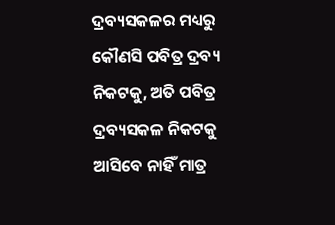ଦ୍ରବ୍ୟସକଳର ମଧ୍ୟରୁ କୌଣସି ପବିତ୍ର ଦ୍ରବ୍ୟ ନିକଟକୁ, ଅତି ପବିତ୍ର ଦ୍ରବ୍ୟସକଳ ନିକଟକୁ ଆସିବେ ନାହିଁ ମାତ୍ର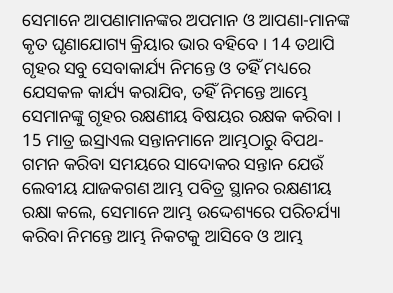ସେମାନେ ଆପଣାମାନଙ୍କର ଅପମାନ ଓ ଆପଣା-ମାନଙ୍କ କୃତ ଘୃଣାଯୋଗ୍ୟ କ୍ରିୟାର ଭାର ବହିବେ । 14 ତଥାପି ଗୃହର ସବୁ ସେବାକାର୍ଯ୍ୟ ନିମନ୍ତେ ଓ ତହିଁ ମଧ୍ୟରେ ଯେସକଳ କାର୍ଯ୍ୟ କରାଯିବ, ତହିଁ ନିମନ୍ତେ ଆମ୍ଭେ ସେମାନଙ୍କୁ ଗୃହର ରକ୍ଷଣୀୟ ବିଷୟର ରକ୍ଷକ କରିବା । 15 ମାତ୍ର ଇସ୍ରାଏଲ ସନ୍ତାନମାନେ ଆମ୍ଭଠାରୁ ବିପଥ-ଗମନ କରିବା ସମୟରେ ସାଦୋକର ସନ୍ତାନ ଯେଉଁ ଲେବୀୟ ଯାଜକଗଣ ଆମ୍ଭ ପବିତ୍ର ସ୍ଥାନର ରକ୍ଷଣୀୟ ରକ୍ଷା କଲେ, ସେମାନେ ଆମ୍ଭ ଉଦ୍ଦେଶ୍ୟରେ ପରିଚର୍ଯ୍ୟା କରିବା ନିମନ୍ତେ ଆମ୍ଭ ନିକଟକୁ ଆସିବେ ଓ ଆମ୍ଭ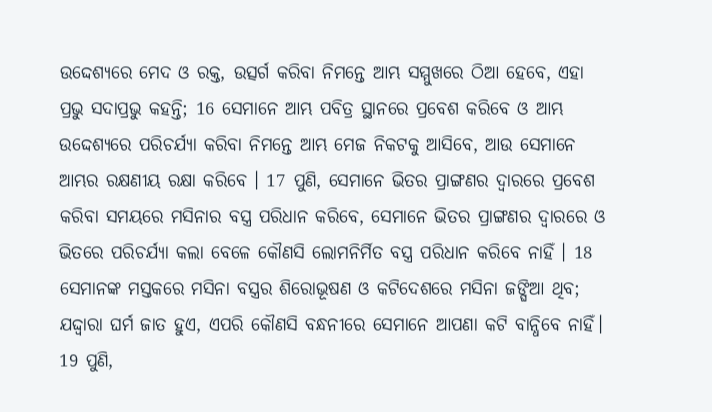ଉଦ୍ଦେଶ୍ୟରେ ମେଦ ଓ ରକ୍ତ, ଉତ୍ସର୍ଗ କରିବା ନିମନ୍ତେ ଆମ୍ଭ ସମ୍ମୁଖରେ ଠିଆ ହେବେ, ଏହା ପ୍ରଭୁ ସଦାପ୍ରଭୁ କହନ୍ତି; 16 ସେମାନେ ଆମ୍ଭ ପବିତ୍ର ସ୍ଥାନରେ ପ୍ରବେଶ କରିବେ ଓ ଆମ୍ଭ ଉଦ୍ଦେଶ୍ୟରେ ପରିଚର୍ଯ୍ୟା କରିବା ନିମନ୍ତେ ଆମ୍ଭ ମେଜ ନିକଟକୁ ଆସିବେ, ଆଉ ସେମାନେ ଆମ୍ଭର ରକ୍ଷଣୀୟ ରକ୍ଷା କରିବେ । 17 ପୁଣି, ସେମାନେ ଭିତର ପ୍ରାଙ୍ଗଣର ଦ୍ଵାରରେ ପ୍ରବେଶ କରିବା ସମୟରେ ମସିନାର ବସ୍ତ୍ର ପରିଧାନ କରିବେ, ସେମାନେ ଭିତର ପ୍ରାଙ୍ଗଣର ଦ୍ଵାରରେ ଓ ଭିତରେ ପରିଚର୍ଯ୍ୟା କଲା ବେଳେ କୌଣସି ଲୋମନିର୍ମିତ ବସ୍ତ୍ର ପରିଧାନ କରିବେ ନାହିଁ । 18 ସେମାନଙ୍କ ମସ୍ତକରେ ମସିନା ବସ୍ତ୍ରର ଶିରୋଭୂଷଣ ଓ କଟିଦେଶରେ ମସିନା ଜଙ୍ଘିଆ ଥିବ; ଯଦ୍ଦ୍ଵାରା ଘର୍ମ ଜାତ ହୁଏ, ଏପରି କୌଣସି ବନ୍ଧନୀରେ ସେମାନେ ଆପଣା କଟି ବାନ୍ଧିବେ ନାହିଁ। 19 ପୁଣି,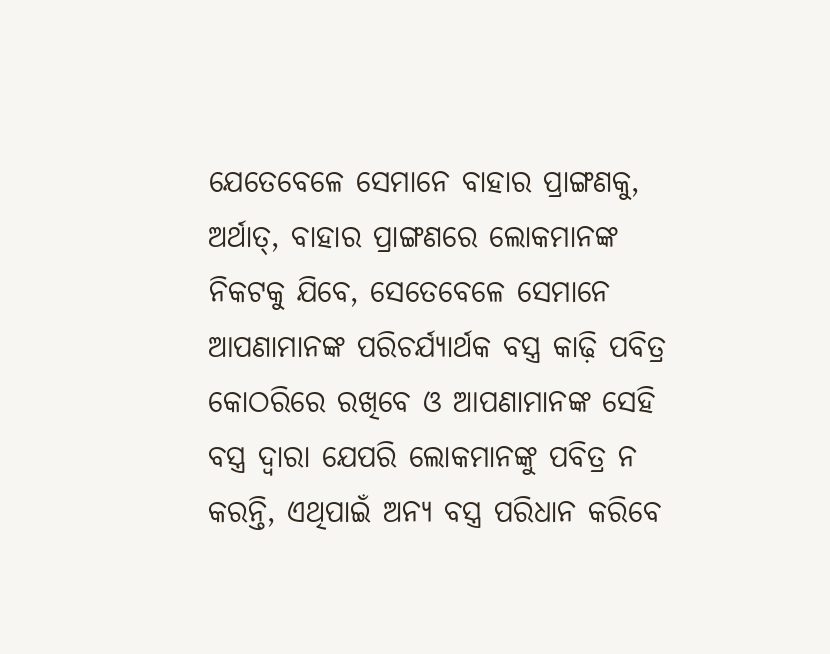ଯେତେବେଳେ ସେମାନେ ବାହାର ପ୍ରାଙ୍ଗଣକୁ, ଅର୍ଥାତ୍, ବାହାର ପ୍ରାଙ୍ଗଣରେ ଲୋକମାନଙ୍କ ନିକଟକୁ ଯିବେ, ସେତେବେଳେ ସେମାନେ ଆପଣାମାନଙ୍କ ପରିଚର୍ଯ୍ୟାର୍ଥକ ବସ୍ତ୍ର କାଢ଼ି ପବିତ୍ର କୋଠରିରେ ରଖିବେ ଓ ଆପଣାମାନଙ୍କ ସେହି ବସ୍ତ୍ର ଦ୍ଵାରା ଯେପରି ଲୋକମାନଙ୍କୁ ପବିତ୍ର ନ କରନ୍ତି, ଏଥିପାଇଁ ଅନ୍ୟ ବସ୍ତ୍ର ପରିଧାନ କରିବେ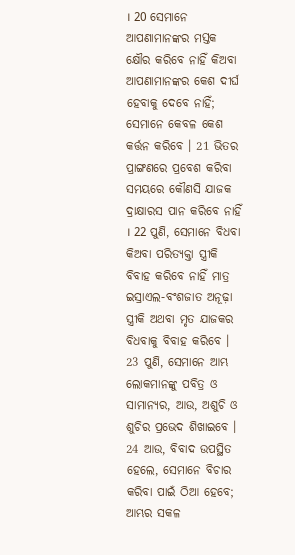। 20 ସେମାନେ ଆପଣାମାନଙ୍କର ମସ୍ତକ କ୍ଷୌର କରିବେ ନାହିଁ କିଅବା ଆପଣାମାନଙ୍କର କେଶ ଦୀର୍ଘ ହେବାକୁ ଦେବେ ନାହିଁ; ସେମାନେ କେବଳ କେଶ କର୍ତ୍ତନ କରିବେ । 21 ଭିତର ପ୍ରାଙ୍ଗଣରେ ପ୍ରବେଶ କରିବା ସମୟରେ କୌଣସି ଯାଜକ ଦ୍ରାକ୍ଷାରସ ପାନ କରିବେ ନାହିଁ । 22 ପୁଣି, ସେମାନେ ବିଧବା କିଅବା ପରିତ୍ୟକ୍ତା ସ୍ତ୍ରୀକି ବିବାହ କରିବେ ନାହିଁ ମାତ୍ର ଇସ୍ରାଏଲ-ବଂଶଜାତ ଅନୂଢ଼ା ସ୍ତ୍ରୀକି ଅଥବା ମୃତ ଯାଜକର ବିଧବାକୁ ବିବାହ କରିବେ । 23 ପୁଣି, ସେମାନେ ଆମ୍ଭ ଲୋକମାନଙ୍କୁ ପବିତ୍ର ଓ ସାମାନ୍ୟର, ଆଉ, ଅଶୁଚି ଓ ଶୁଚିର ପ୍ରଭେଦ ଶିଖାଇବେ । 24 ଆଉ, ବିବାଦ ଉପସ୍ଥିତ ହେଲେ, ସେମାନେ ବିଚାର କରିବା ପାଇଁ ଠିଆ ହେବେ; ଆମ୍ଭର ସକଳ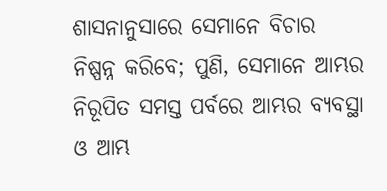ଶାସନାନୁସାରେ ସେମାନେ ବିଚାର ନିଷ୍ପନ୍ନ କରିବେ; ପୁଣି, ସେମାନେ ଆମ୍ଭର ନିରୂପିତ ସମସ୍ତ ପର୍ବରେ ଆମ୍ଭର ବ୍ୟବସ୍ଥା ଓ ଆମ୍ଭ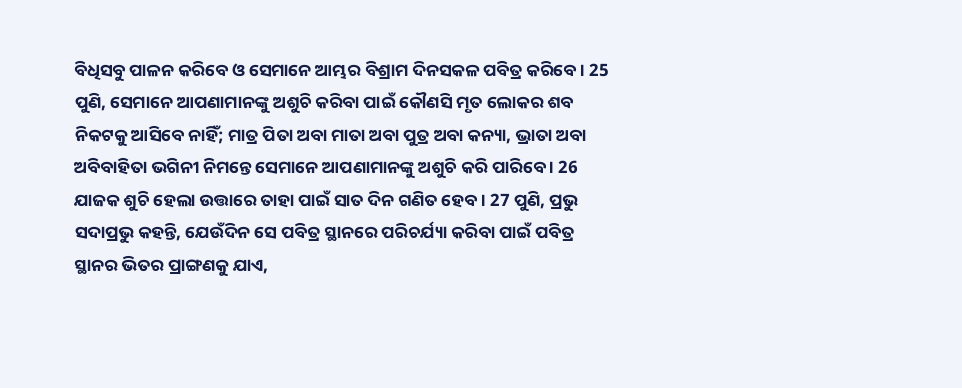ବିଧିସବୁ ପାଳନ କରିବେ ଓ ସେମାନେ ଆମ୍ଭର ବିଶ୍ରାମ ଦିନସକଳ ପବିତ୍ର କରିବେ । 25 ପୁଣି, ସେମାନେ ଆପଣାମାନଙ୍କୁ ଅଶୁଚି କରିବା ପାଇଁ କୌଣସି ମୃତ ଲୋକର ଶବ ନିକଟକୁ ଆସିବେ ନାହିଁ; ମାତ୍ର ପିତା ଅବା ମାତା ଅବା ପୁତ୍ର ଅବା କନ୍ୟା, ଭ୍ରାତା ଅବା ଅବିବାହିତା ଭଗିନୀ ନିମନ୍ତେ ସେମାନେ ଆପଣାମାନଙ୍କୁ ଅଶୁଚି କରି ପାରିବେ । 26 ଯାଜକ ଶୁଚି ହେଲା ଉତ୍ତାରେ ତାହା ପାଇଁ ସାତ ଦିନ ଗଣିତ ହେବ । 27 ପୁଣି, ପ୍ରଭୁ ସଦାପ୍ରଭୁ କହନ୍ତି, ଯେଉଁଦିନ ସେ ପବିତ୍ର ସ୍ଥାନରେ ପରିଚର୍ଯ୍ୟା କରିବା ପାଇଁ ପବିତ୍ର ସ୍ଥାନର ଭିତର ପ୍ରାଙ୍ଗଣକୁ ଯାଏ,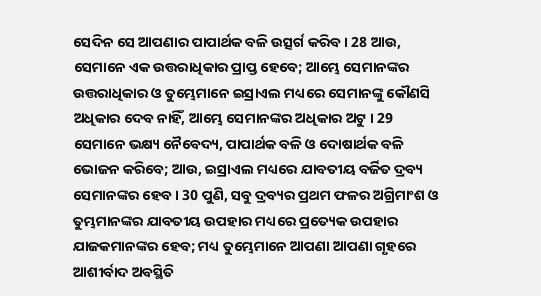ସେଦିନ ସେ ଆପଣାର ପାପାର୍ଥକ ବଳି ଉତ୍ସର୍ଗ କରିବ । 28 ଆଉ, ସେମାନେ ଏକ ଉତ୍ତରାଧିକାର ପ୍ରାପ୍ତ ହେବେ; ଆମ୍ଭେ ସେମାନଙ୍କର ଉତ୍ତରାଧିକାର ଓ ତୁମ୍ଭେମାନେ ଇସ୍ରାଏଲ ମଧ୍ୟରେ ସେମାନଙ୍କୁ କୌଣସି ଅଧିକାର ଦେବ ନାହିଁ, ଆମ୍ଭେ ସେମାନଙ୍କର ଅଧିକାର ଅଟୁ । 29 ସେମାନେ ଭକ୍ଷ୍ୟ ନୈବେଦ୍ୟ, ପାପାର୍ଥକ ବଳି ଓ ଦୋଷାର୍ଥକ ବଳି ଭୋଜନ କରିବେ; ଆଉ, ଇସ୍ରାଏଲ ମଧ୍ୟରେ ଯାବତୀୟ ବର୍ଜିତ ଦ୍ରବ୍ୟ ସେମାନଙ୍କର ହେବ । 30 ପୁଣି, ସବୁ ଦ୍ରବ୍ୟର ପ୍ରଥମ ଫଳର ଅଗ୍ରିମାଂଶ ଓ ତୁମ୍ଭମାନଙ୍କର ଯାବତୀୟ ଉପହାର ମଧ୍ୟରେ ପ୍ରତ୍ୟେକ ଉପହାର ଯାଜକମାନଙ୍କର ହେବ; ମଧ୍ୟ ତୁମ୍ଭେମାନେ ଆପଣା ଆପଣା ଗୃହରେ ଆଶୀର୍ବାଦ ଅବସ୍ଥିତି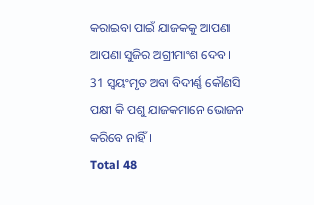କରାଇବା ପାଇଁ ଯାଜକକୁ ଆପଣା ଆପଣା ସୁଜିର ଅଗ୍ରୀମାଂଶ ଦେବ । 31 ସ୍ଵୟଂମୃତ ଅବା ବିଦୀର୍ଣ୍ଣ କୌଣସି ପକ୍ଷୀ କି ପଶୁ ଯାଜକମାନେ ଭୋଜନ କରିବେ ନାହିଁ ।
Total 48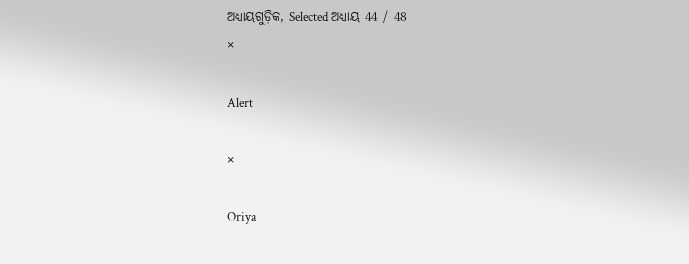ଅଧ୍ୟାୟଗୁଡ଼ିକ, Selected ଅଧ୍ୟାୟ 44 / 48
×

Alert

×

Oriya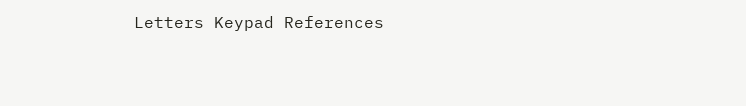Letters Keypad References